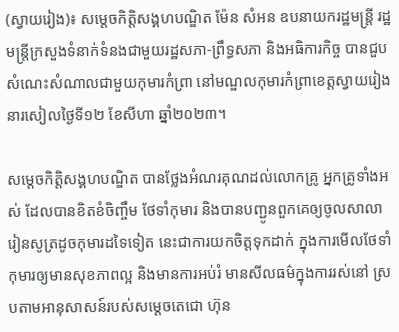(ស្វាយរៀង)៖ សម្តេចកិត្តិសង្គហបណ្ឌិត ម៉ែន សំអន ឧបនាយករដ្ឋមន្រ្តី រដ្ឋមន្រ្តីក្រសួងទំនាក់ទំនងជាមួយរដ្ឋសភា-ព្រឹទ្ធសភា និងអធិការកិច្ច បានជួបសំណេះសំណាលជាមួយកុមារកំព្រា នៅមណ្ឌលកុមារកំព្រាខេត្តស្វាយរៀង នារសៀលថ្ងៃទី១២ ខែសីហា ឆ្នាំ២០២៣។

សម្តេចកិត្តិសង្គហបណ្ឌិត បានថ្លែងអំណរគុណដល់លោកគ្រូ អ្នកគ្រូទាំងអស់ ដែលបានខិតខំចិញ្ចឹម ថែទាំកុមារ និងបានបញ្ជូនពួកគេឲ្យចូលសាលារៀនសូត្រដូចកុមារដទៃទៀត នេះជាការយកចិត្តទុកដាក់ ក្នុងការមើលថែទាំកុមារឲ្យមានសុខភាពល្អ និងមានការអប់រំ មានសីលធម៌ក្នុងការរស់នៅ ស្របតាមអានុសាសន៍របស់សម្តេចតេជោ ហ៊ុន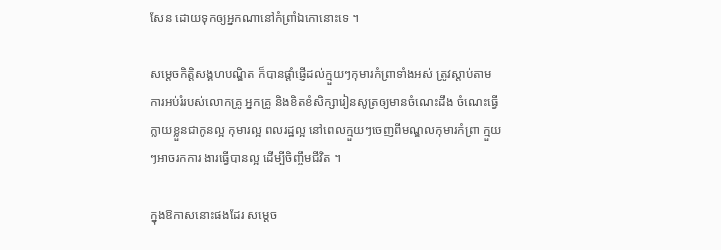សែន ដោយទុកឲ្យអ្នកណានៅកំព្រាំឯកោនោះទេ ។

សម្តេចកិត្តិសង្គហបណ្ឌិត ក៏បានផ្តាំផ្ញើដល់ក្មួយៗកុមារកំព្រាទាំងអស់ ត្រូវស្តាប់តាមការអប់រំរបស់លោកគ្រូ អ្នកគ្រូ និងខិតខំសិក្សារៀនសូត្រឲ្យមានចំណេះដឹង ចំណេះធ្វើ ក្លាយខ្លួនជាកូនល្អ កុមារល្អ ពលរដ្ឋល្អ នៅពេលក្មួយៗចេញពីមណ្ឌលកុមារកំព្រា ក្មួយៗអាចរកការ ងារធ្វើបានល្អ ដើម្បីចិញ្ចឹមជីវិត ។

ក្នុងឱកាសនោះផងដែរ សម្តេច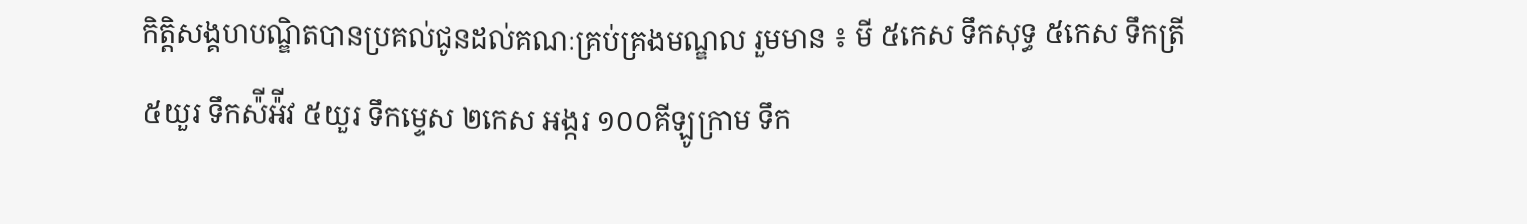កិត្តិសង្គហបណ្ឌិតបានប្រគល់ជូនដល់គណៈគ្រប់គ្រងមណ្ឌល រួមមាន ៖ មី ៥កេស ទឹកសុទ្ធ ៥កេស ទឹកត្រី ៥យួរ ទឹកស៉ីអ៉ីវ ៥យួរ ទឹកម្ទេស ២កេស អង្ករ ១០០គីឡូក្រាម ទឹក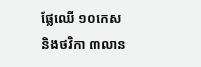ផ្លែឈើ ១០កេស និងថវិកា ៣លាន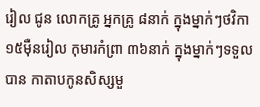រៀល ជូន លោកគ្រូ អ្នកគ្រូ ៨នាក់ ក្នុងម្នាក់ៗថវិកា ១៥ម៉ឺនរៀល កុមារកំព្រា ៣៦នាក់ ក្នុងម្នាក់ៗទទួលបាន កាតាបកូនសិស្សមួ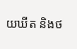យឃីត និងថ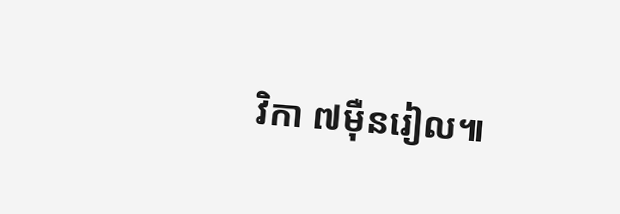វិកា ៧ម៉ឺនរៀល៕